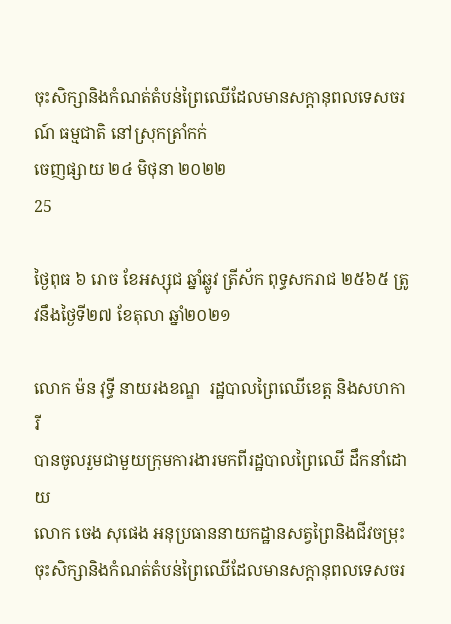ចុះសិក្សានិងកំណត់តំបន់ព្រៃឈើដែលមានសក្តានុពលទេសចរណ៍ ធម្មជាតិ នៅស្រុកត្រាំកក់
ចេញផ្សាយ ២៤ មិថុនា ២០២២
25

ថ្ងៃពុធ ៦ រោច ខែអស្សុជ ឆ្នាំឆ្លូវ ត្រីស័ក ពុទ្ធសករាជ ២៥៦៥ ត្រូវនឹងថ្ងៃទី២៧ ខែតុលា ឆ្នាំ២០២១

លោក ម៉ន វុទ្ធី នាយរងខណ្ឌ  រដ្ឋបាលព្រៃឈើខេត្ត និងសហការី
បានចូលរួមជាមួយក្រុមការងារមកពីរដ្ឋបាលព្រៃឈើ ដឹកនាំដោយ
លោក ចេង សុផេង អនុប្រធាននាយកដ្ឋានសត្វព្រៃនិងជីវចម្រុះ
ចុះសិក្សានិងកំណត់តំបន់ព្រៃឈើដែលមានសក្តានុពលទេសចរ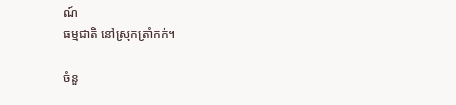ណ៍
ធម្មជាតិ នៅស្រុកត្រាំកក់។

ចំនួ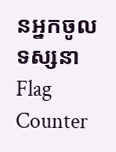នអ្នកចូលទស្សនា
Flag Counter